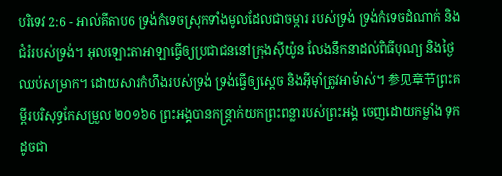បរិទេវ 2:6 - អាល់គីតាប6 ទ្រង់កំទេចស្រុកទាំងមូលដែលជាចម្ការ របស់ទ្រង់ ទ្រង់កំទេចដំណាក់ និងជំរំរបស់ទ្រង់។ អុលឡោះតាអាឡាធ្វើឲ្យប្រជាជននៅក្រុងស៊ីយ៉ូន លែងនឹកនាដល់ពិធីបុណ្យ និងថ្ងៃឈប់សម្រាក។ ដោយសារកំហឹងរបស់ទ្រង់ ទ្រង់ធ្វើឲ្យស្ដេច និងអ៊ីមុាំត្រូវអាម៉ាស់។ 参见章节ព្រះគម្ពីរបរិសុទ្ធកែសម្រួល ២០១៦6 ព្រះអង្គបានកន្ត្រាក់យកព្រះពន្លារបស់ព្រះអង្គ ចេញដោយកម្លាំង ទុកដូចជា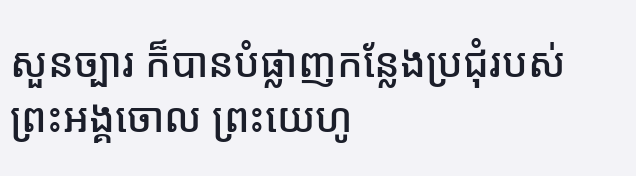សួនច្បារ ក៏បានបំផ្លាញកន្លែងប្រជុំរបស់ព្រះអង្គចោល ព្រះយេហូ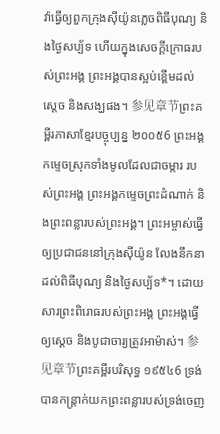វ៉ាធ្វើឲ្យពួកក្រុងស៊ីយ៉ូនភ្លេចពិធីបុណ្យ និងថ្ងៃសប្ប័ទ ហើយក្នុងសេចក្ដីក្រោធរបស់ព្រះអង្គ ព្រះអង្គបានស្អប់ខ្ពើមដល់ស្តេច និងសង្ឃផង។ 参见章节ព្រះគម្ពីរភាសាខ្មែរបច្ចុប្បន្ន ២០០៥6 ព្រះអង្គកម្ទេចស្រុកទាំងមូលដែលជាចម្ការ របស់ព្រះអង្គ ព្រះអង្គកម្ទេចព្រះដំណាក់ និងព្រះពន្លារបស់ព្រះអង្គ។ ព្រះអម្ចាស់ធ្វើឲ្យប្រជាជននៅក្រុងស៊ីយ៉ូន លែងនឹកនាដល់ពិធីបុណ្យ និងថ្ងៃសប្ប័ទ*។ ដោយសារព្រះពិរោធរបស់ព្រះអង្គ ព្រះអង្គធ្វើឲ្យស្ដេច និងបូជាចារ្យត្រូវអាម៉ាស់។ 参见章节ព្រះគម្ពីរបរិសុទ្ធ ១៩៥៤6 ទ្រង់បានកន្ត្រាក់យកព្រះពន្លារបស់ទ្រង់ចេញ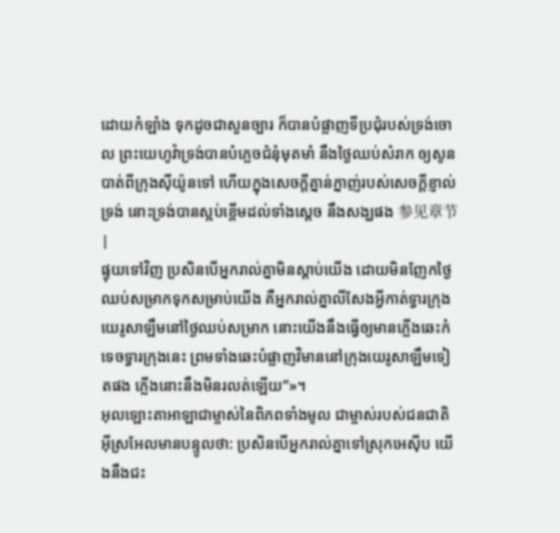ដោយកំឡាំង ទុកដូចជាសួនច្បារ ក៏បានបំផ្លាញទីប្រជុំរបស់ទ្រង់ចោល ព្រះយេហូវ៉ាទ្រង់បានបំភ្លេចជំនុំមុតមាំ នឹងថ្ងៃឈប់សំរាក ឲ្យសូនបាត់ពីក្រុងស៊ីយ៉ូនទៅ ហើយក្នុងសេចក្ដីគ្នាន់ក្នាញ់របស់សេចក្ដីខ្ញាល់ទ្រង់ នោះទ្រង់បានស្អប់ខ្ពើមដល់ទាំងស្តេច នឹងសង្ឃផង 参见章节 |
ផ្ទុយទៅវិញ ប្រសិនបើអ្នករាល់គ្នាមិនស្ដាប់យើង ដោយមិនញែកថ្ងៃឈប់សម្រាកទុកសម្រាប់យើង គឺអ្នករាល់គ្នាលីសែងអ្វីកាត់ទ្វារក្រុងយេរូសាឡឹមនៅថ្ងៃឈប់សម្រាក នោះយើងនឹងធ្វើឲ្យមានភ្លើងឆេះកំទេចទ្វារក្រុងនេះ ព្រមទាំងឆេះបំផ្លាញវិមាននៅក្រុងយេរូសាឡឹមទៀតផង ភ្លើងនោះនឹងមិនរលត់ឡើយ”»។
អុលឡោះតាអាឡាជាម្ចាស់នៃពិភពទាំងមូល ជាម្ចាស់របស់ជនជាតិអ៊ីស្រអែលមានបន្ទូលថា: ប្រសិនបើអ្នករាល់គ្នាទៅស្រុកអេស៊ីប យើងនឹងជះ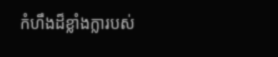កំហឹងដ៏ខ្លាំងក្លារបស់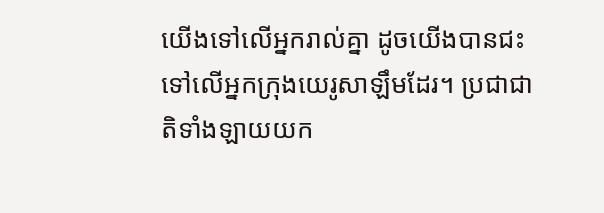យើងទៅលើអ្នករាល់គ្នា ដូចយើងបានជះទៅលើអ្នកក្រុងយេរូសាឡឹមដែរ។ ប្រជាជាតិទាំងឡាយយក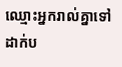ឈ្មោះអ្នករាល់គ្នាទៅដាក់ប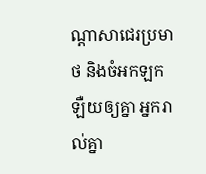ណ្ដាសាជេរប្រមាថ និងចំអកឡកឡឺយឲ្យគ្នា អ្នករាល់គ្នា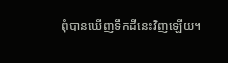ពុំបានឃើញទឹកដីនេះវិញឡើយ។